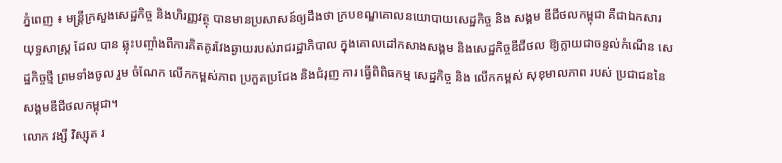ភ្នំពេញ ៖ មន្ត្រីក្រសួងសេដ្ឋកិច្ច និងហិរញ្ញវត្ថុ បានមានប្រសាសន៍ឲ្យដឹងថា ក្របខណ្ឌគោលនយោបាយសេដ្ឋកិច្ច និង សង្គម ឌីជីថលកម្ពុជា គឺជាឯកសារយុទ្ធសាស្ត្រ ដែល បាន ឆ្លុះបញ្ចាំងពីការគិតគូរវែងឆ្ងាយរបស់រាជរដ្ឋាភិបាល ក្នុងគោលដៅកសាងសង្គម និងសេដ្ឋកិច្ចឌីជីថល ឱ្យក្លាយជាចន្ទល់កំណើន សេដ្ឋកិច្ចថ្មី ព្រមទាំងចូល រួម ចំណែក លើកកម្ពស់ភាព ប្រកួតប្រជែង និងជំរុញ ការ ធ្វើពិពិធកម្ម សេដ្ឋកិច្ច និង លើកកម្ពស់ សុខុមាលភាព របស់ ប្រជាជននៃសង្គមឌីជីថលកម្ពុជា។
លោក វង្សី វិស្សុត រ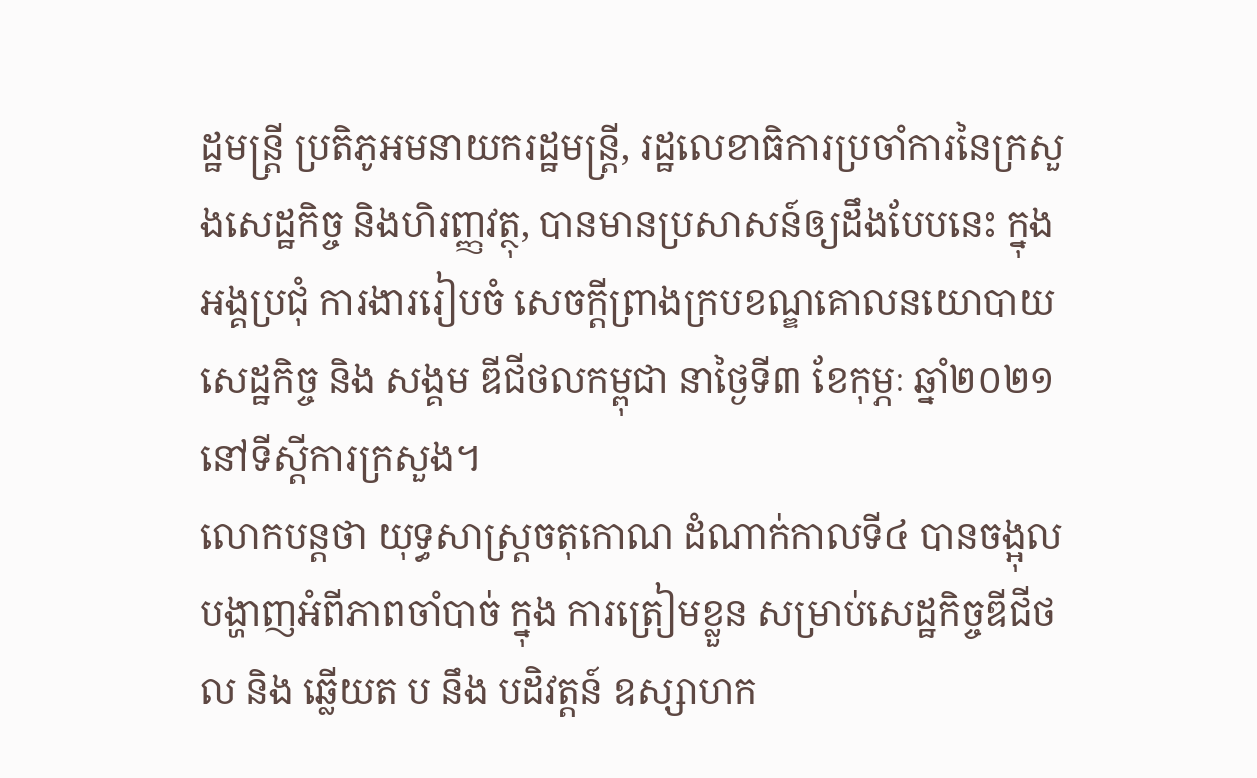ដ្ឋមន្ត្រី ប្រតិភូអមនាយករដ្ឋមន្ត្រី, រដ្ឋលេខាធិការប្រចាំការនៃក្រសួងសេដ្ឋកិច្ច និងហិរញ្ញវត្ថុ, បានមានប្រសាសន៍ឲ្យដឹងបែបនេះ ក្នុងអង្គប្រជុំ ការងាររៀបចំ សេចក្ដីព្រាងក្របខណ្ឌគោលនយោបាយ សេដ្ឋកិច្ច និង សង្គម ឌីជីថលកម្ពុជា នាថ្ងៃទី៣ ខែកុម្ភៈ ឆ្នាំ២០២១នៅទីស្តីការក្រសួង។
លោកបន្តថា យុទ្ធសាស្ត្រចតុកោណ ដំណាក់កាលទី៤ បានចង្អុលបង្ហាញអំពីភាពចាំបាច់ ក្នុង ការត្រៀមខ្លួន សម្រាប់សេដ្ឋកិច្ចឌីជីថល និង ឆ្លើយត ប នឹង បដិវត្តន៍ ឧស្សាហក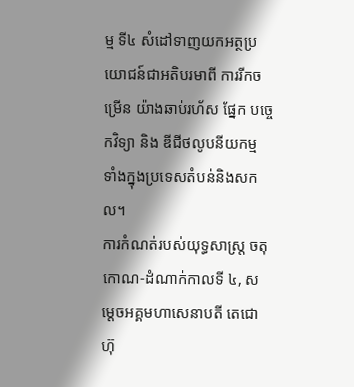ម្ម ទី៤ សំដៅទាញយកអត្ថប្រយោជន៍ជាអតិបរមាពី ការរីកចម្រើន យ៉ាងឆាប់រហ័ស ផ្នែក បច្ចេកវិទ្យា និង ឌីជីថលូបនីយកម្ម ទាំងក្នុងប្រទេសតំបន់និងសកល។
ការកំណត់របស់យុទ្ធសាស្ត្រ ចតុកោណ-ដំណាក់កាលទី ៤, សម្ដេចអគ្គមហាសេនាបតី តេជោ ហ៊ុ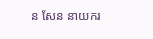ន សែន នាយករ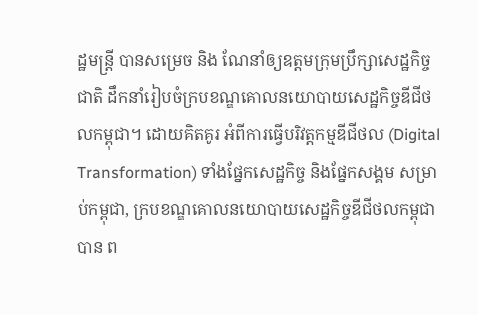ដ្ឋមន្ត្រី បានសម្រេច និង ណែនាំឲ្យឧត្ដមក្រុមប្រឹក្សាសេដ្ឋកិច្ចជាតិ ដឹកនាំរៀបចំក្របខណ្ឌគោលនយោបាយសេដ្ឋកិច្ចឌីជីថលកម្ពុជា។ ដោយគិតគូរ អំពីការធ្វើបរិវត្តកម្មឌីជីថល (Digital Transformation) ទាំងផ្នែកសេដ្ឋកិច្ច និងផ្នែកសង្គម សម្រាប់កម្ពុជា, ក្របខណ្ឌគោលនយោបាយសេដ្ឋកិច្ចឌីជីថលកម្ពុជា បាន ព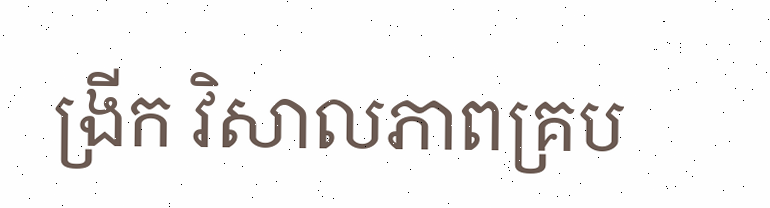ង្រីក វិសាលភាពគ្រប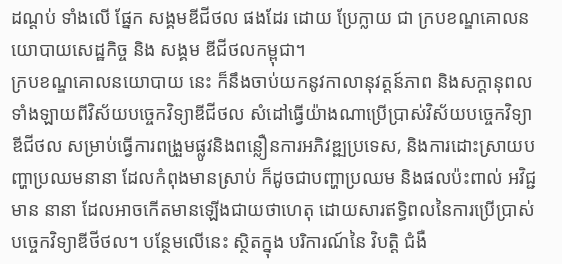ដណ្ដប់ ទាំងលើ ផ្នែក សង្គមឌីជីថល ផងដែរ ដោយ ប្រែក្លាយ ជា ក្របខណ្ឌគោលនយោបាយសេដ្ឋកិច្ច និង សង្គម ឌីជីថលកម្ពុជា។
ក្របខណ្ឌគោលនយោបាយ នេះ ក៏នឹងចាប់យកនូវកាលានុវត្តន៍ភាព និងសក្តានុពលទាំងឡាយពីវិស័យបច្ចេកវិទ្យាឌីជីថល សំដៅធ្វើយ៉ាងណាប្រើប្រាស់វិស័យបច្ចេកវិទ្យាឌីជីថល សម្រាប់ធ្វើការពង្រួមផ្លូវនិងពន្លឿនការអភិវឌ្ឍប្រទេស, និងការដោះស្រាយបញ្ហាប្រឈមនានា ដែលកំពុងមានស្រាប់ ក៏ដូចជាបញ្ហាប្រឈម និងផលប៉ះពាល់ អវិជ្ជមាន នានា ដែលអាចកើតមានឡើងជាយថាហេតុ ដោយសារឥទ្ធិពលនៃការប្រើប្រាស់បច្ចេកវិទ្យាឌីថីថល។ បន្ថែមលើនេះ ស្ថិតក្នុង បរិការណ៍នៃ វិបត្តិ ជំងឺ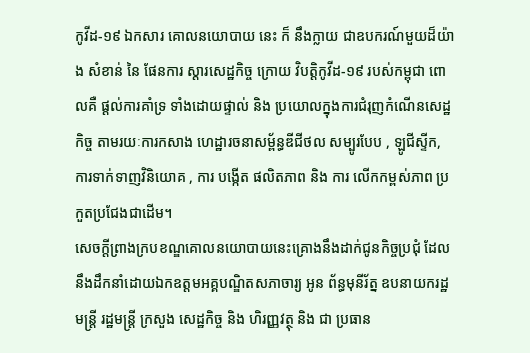កូវីដ-១៩ ឯកសារ គោលនយោបាយ នេះ ក៏ នឹងក្លាយ ជាឧបករណ៍មួយដ៏យ៉ាង សំខាន់ នៃ ផែនការ ស្តារសេដ្ឋកិច្ច ក្រោយ វិបត្តិកូវីដ-១៩ របស់កម្ពុជា ពោលគឺ ផ្តល់ការគាំទ្រ ទាំងដោយផ្ទាល់ និង ប្រយោលក្នុងការជំរុញកំណើនសេដ្ឋកិច្ច តាមរយៈការកសាង ហេដ្ឋារចនាសម្ព័ន្ធឌីជីថល សម្បូរបែប , ឡូជីស្ទីក, ការទាក់ទាញវិនិយោគ , ការ បង្កើត ផលិតភាព និង ការ លើកកម្ពស់ភាព ប្រកួតប្រជែងជាដើម។
សេចក្តីព្រាងក្របខណ្ឌគោលនយោបាយនេះគ្រោងនឹងដាក់ជូនកិច្ចប្រជុំ ដែលនឹងដឹកនាំដោយឯកឧត្តមអគ្គបណ្ឌិតសភាចារ្យ អូន ព័ន្ធមុនីរ័ត្ន ឧបនាយករដ្ឋមន្ត្រី រដ្ឋមន្ត្រី ក្រសួង សេដ្ឋកិច្ច និង ហិរញ្ញវត្ថុ និង ជា ប្រធាន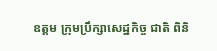ឧត្ដម ក្រុមប្រឹក្សាសេដ្ឋកិច្ច ជាតិ ពិនិ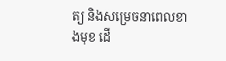ត្យ និងសម្រេចនាពេលខាងមុខ ដើ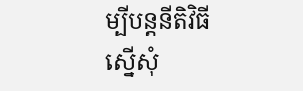ម្បីបន្តនីតិវិធីស្នើសុំ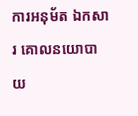ការអនុម័ត ឯកសារ គោលនយោបាយ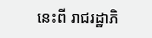នេះពី រាជរដ្ឋាភិ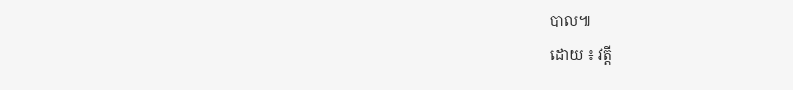បាល៕
ដោយ ៖ វត្តី